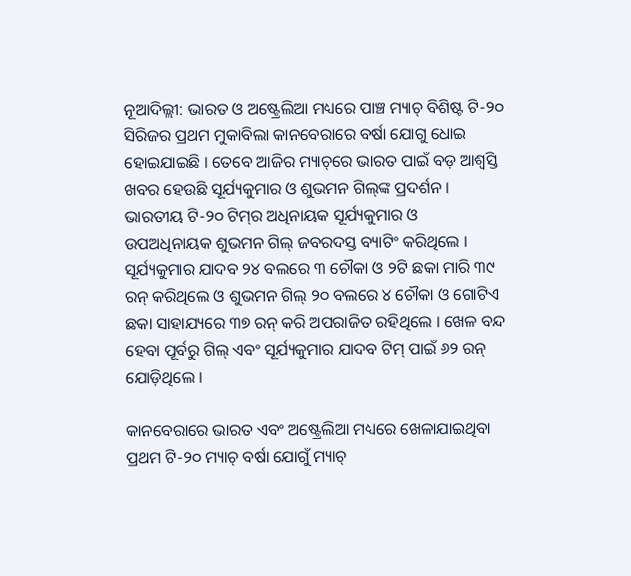ନୂଆଦିଲ୍ଲୀ: ଭାରତ ଓ ଅଷ୍ଟ୍ରେଲିଆ ମଧ୍ୟରେ ପାଞ୍ଚ ମ୍ୟାଚ୍ ବିଶିଷ୍ଟ ଟି-୨୦ ସିରିଜର ପ୍ରଥମ ମୁକାବିଲା କାନବେରାରେ ବର୍ଷା ଯୋଗୁ ଧୋଇ ହୋଇଯାଇଛି । ତେବେ ଆଜିର ମ୍ୟାଚ୍‌ରେ ଭାରତ ପାଇଁ ବଡ଼ ଆଶ୍ୱସ୍ତି ଖବର ହେଉଛି ସୂର୍ଯ୍ୟକୁମାର ଓ ଶୁଭମନ ଗିଲ୍‌ଙ୍କ ପ୍ରଦର୍ଶନ । ଭାରତୀୟ ଟି-୨୦ ଟିମ୍‌ର ଅଧିନାୟକ ସୂର୍ଯ୍ୟକୁମାର ଓ ଉପଅଧିନାୟକ ଶୁଭମନ ଗିଲ୍ ଜବରଦସ୍ତ ବ୍ୟାଟିଂ କରିଥିଲେ । ସୂର୍ଯ୍ୟକୁମାର ଯାଦବ ୨୪ ବଲରେ ୩ ଚୌକା ଓ ୨ଟି ଛକା ମାରି ୩୯ ରନ୍ କରିଥିଲେ ଓ ଶୁଭମନ ଗିଲ୍ ୨୦ ବଲରେ ୪ ଚୌକା ଓ ଗୋଟିଏ ଛକା ସାହାଯ୍ୟରେ ୩୭ ରନ୍ କରି ଅପରାଜିତ ରହିଥିଲେ । ଖେଳ ବନ୍ଦ ହେବା ପୂର୍ବରୁ ଗିଲ୍ ଏବଂ ସୂର୍ଯ୍ୟକୁମାର ଯାଦବ ଟିମ୍ ପାଇଁ ୬୨ ରନ୍ ଯୋଡ଼ିଥିଲେ ।

କାନବେରାରେ ଭାରତ ଏବଂ ଅଷ୍ଟ୍ରେଲିଆ ମଧ୍ୟରେ ଖେଳାଯାଇଥିବା ପ୍ରଥମ ଟି-୨୦ ମ୍ୟାଚ୍ ବର୍ଷା ଯୋଗୁଁ ମ୍ୟାଚ୍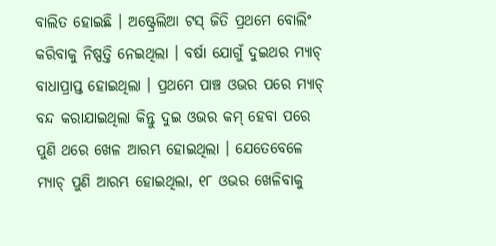ବାଲିତ ହୋଇଛି । ଅଷ୍ଟ୍ରେଲିଆ ଟସ୍ ଜିତି ପ୍ରଥମେ ବୋଲିଂ କରିବାକୁ ନିଷ୍ପତ୍ତି ନେଇଥିଲା । ବର୍ଷା ଯୋଗୁଁ ଦୁଇଥର ମ୍ୟାଚ୍ ବାଧାପ୍ରାପ୍ତ ହୋଇଥିଲା । ପ୍ରଥମେ ପାଞ୍ଚ ଓଭର ପରେ ମ୍ୟାଚ୍ ବନ୍ଦ କରାଯାଇଥିଲା କିନ୍ତୁ ଦୁଇ ଓଭର କମ୍ ହେବା ପରେ ପୁଣି ଥରେ ଖେଳ ଆରମ୍ଭ ହୋଇଥିଲା । ଯେତେବେଳେ ମ୍ୟାଚ୍ ପୁଣି ଆରମ୍ଭ ହୋଇଥିଲା, ୧୮ ଓଭର ଖେଳିବାକୁ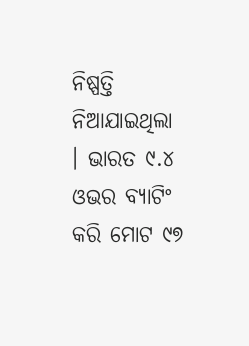ନିଷ୍ପତ୍ତି ନିଆଯାଇଥିଲା । ଭାରତ ୯.୪ ଓଭର ବ୍ୟାଟିଂ କରି ମୋଟ ୯୭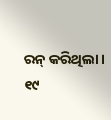ରନ୍ କରିଥିଲା । ୧୯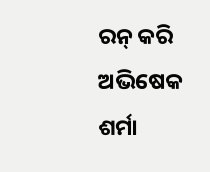ରନ୍ କରି ଅଭିଷେକ ଶର୍ମା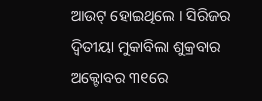ଆଉଟ୍ ହୋଇଥିଲେ । ସିରିଜର ଦ୍ୱିତୀୟା ମୁକାବିଲା ଶୁକ୍ରବାର ଅକ୍ଟୋବର ୩୧ରେ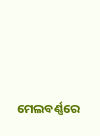ମେଲବର୍ଣ୍ଣରେ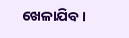ଖେଳାଯିବ ।